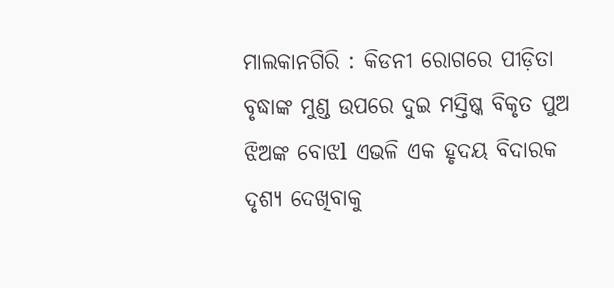ମାଲକାନଗିରି : କିଡନୀ ରୋଗରେ ପୀଡ଼ିତା ବୃଦ୍ଧାଙ୍କ ମୁଣ୍ଡ ଉପରେ ଦୁଇ ମସ୍ତିଷ୍କ ବିକୃତ ପୁଅ ଝିଅଙ୍କ ବୋଝl ଏଭଳି ଏକ ହୃଦୟ ବିଦାରକ ଦୃଶ୍ୟ ଦେଖିବାକୁ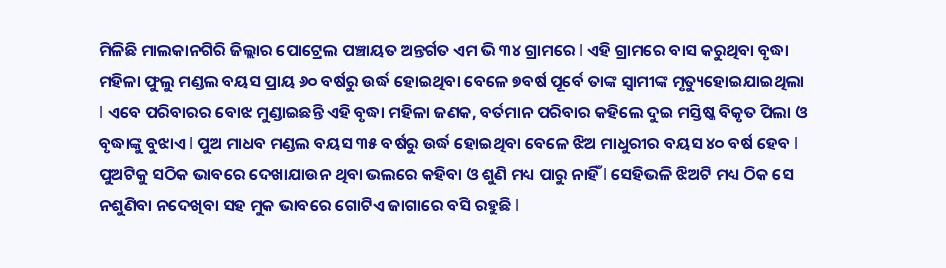ମିଳିଛି ମାଲକାନଗିରି ଜିଲ୍ଲାର ପୋଟ୍ରେଲ ପଞ୍ଚାୟତ ଅନ୍ତର୍ଗତ ଏମ ଭି ୩୪ ଗ୍ରାମରେ l ଏହି ଗ୍ରାମରେ ବାସ କରୁଥିବା ବୃଦ୍ଧା ମହିଳା ଫୁଲୁ ମଣ୍ଡଲ ବୟସ ପ୍ରାୟ ୬୦ ବର୍ଷରୁ ଉର୍ଦ୍ଧ ହୋଇଥିବା ବେଳେ ୭ବର୍ଷ ପୂର୍ବେ ତାଙ୍କ ସ୍ୱାମୀଙ୍କ ମୃତ୍ୟୁହୋଇଯାଇଥିଲା l ଏବେ ପରିବାରର ବୋଝ ମୁଣ୍ଡାଇଛନ୍ତି ଏହି ବୃଦ୍ଧା ମହିଳା ଜଣକ, ବର୍ତମାନ ପରିବାର କହିଲେ ଦୁଇ ମସ୍ତିଷ୍କ ବିକୃତ ପିଲା ଓ ବୃଦ୍ଧାଙ୍କୁ ବୁଝାଏ l ପୁଅ ମାଧବ ମଣ୍ଡଲ ବୟସ ୩୫ ବର୍ଷରୁ ଉର୍ଦ୍ଧ ହୋଇଥିବା ବେଳେ ଝିଅ ମାଧୁରୀର ବୟସ ୪୦ ବର୍ଷ ହେବ l ପୁଅଟିକୁ ସଠିକ ଭାବରେ ଦେଖାଯାଉନ ଥିବା ଭଲରେ କହିବା ଓ ଶୁଣି ମଧ୍ୟ ପାରୁ ନାହିଁ l ସେହିଭଳି ଝିଅଟି ମଧ୍ୟ ଠିକ ସେ ନଶୁଣିବା ନଦେଖିବା ସହ ମୁକ ଭାବରେ ଗୋଟିଏ ଜାଗାରେ ବସି ରହୁଛି l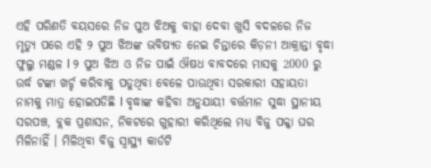ଏହି ପରିଣତି ବୟସରେ ନିଜ ପୁଅ ଝିଅକୁ ବାହା ଦେବା ଖୁସି ବଦଳରେ ନିଜ ମୃତ୍ୟୁ ପରେ ଏହି ୨ ପୁଅ ଝିଅଙ୍କ ଭବିଷ୍ୟତ ନେଇ ଚିନ୍ତାରେ କିଡ଼ନୀ ଆକ୍ରାନ୍ତା ବୃଦ୍ଧା ଫୁଲୁ ମଣ୍ଡଳ l ୨ ପୁଅ ଝିଅ ଓ ନିଜ ପାଇଁ ଔଷଧ ବାବଦରେ ମାସକୁ 2000 ରୁ ଉର୍ଦ୍ଧ ଟଙ୍କା ଖର୍ଚ୍ଚ କରିବାକୁ ପଡୁଥିବା ବେଳେ ପାଉଥିବା ସରକାରୀ ସହାୟତା ନାମକୁ ମାତ୍ର ହୋଇପଡିଛି l ବୃଦ୍ଧାଙ୍କ କହିବା ଅନୁଯାୟୀ ବର୍ତ୍ତମାନ ସୁଦ୍ଧା ସ୍ଥାନୀୟ ସରପଞ୍ଚ, ବ୍ଲକ ପ୍ରଶାସନ, ନିକଟରେ ଗୁହାରୀ କରିଥିଲେ ମଧ୍ୟ ବିଜୁ ପକ୍କା ଘର ମିଳିନାହିଁ । ମିଳିଥିବା ବିଜୁ ସ୍ୱାସ୍ଥ୍ୟ କାର୍ଡଟି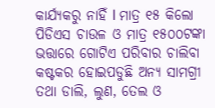କାର୍ଯ୍ୟକରୁ ନାହିଁ l ମାତ୍ର ୧୫ କିଲୋ ପିଡିଏସ ଚାଉଳ ଓ ମାତ୍ର ୧୫୦୦ଟଙ୍କା ଭତ୍ତାରେ ଗୋଟିଏ ପରିବାର ଚାଲିବା କଷ୍ଟକର ହୋଇପଡୁଛି ଅନ୍ୟ ସାମଗ୍ରୀ ତଥା ଡାଲି, ଲୁଣ, ତେଲ ଓ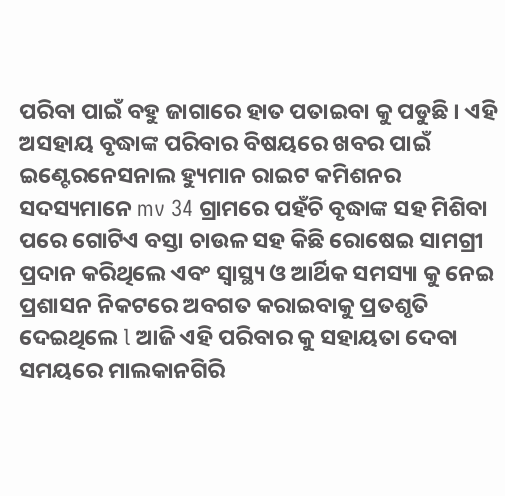ପରିବା ପାଇଁ ବହୁ ଜାଗାରେ ହାତ ପତାଇବା କୁ ପଡୁଛି । ଏହି ଅସହାୟ ବୃଦ୍ଧାଙ୍କ ପରିବାର ବିଷୟରେ ଖବର ପାଇଁ ଇଣ୍ଟେରନେସନାଲ ହ୍ୟୁମାନ ରାଇଟ କମିଶନର ସଦସ୍ୟମାନେ mv 34 ଗ୍ରାମରେ ପହଁଚି ବୃଦ୍ଧାଙ୍କ ସହ ମିଶିବା ପରେ ଗୋଟିଏ ବସ୍ତା ଚାଉଳ ସହ କିଛି ରୋଷେଇ ସାମଗ୍ରୀ ପ୍ରଦାନ କରିଥିଲେ ଏବଂ ସ୍ୱାସ୍ଥ୍ୟ ଓ ଆର୍ଥିକ ସମସ୍ୟା କୁ ନେଇ ପ୍ରଶାସନ ନିକଟରେ ଅବଗତ କରାଇବାକୁ ପ୍ରତଶୃତି ଦେଇଥିଲେ l ଆଜି ଏହି ପରିବାର କୁ ସହାୟତା ଦେବା ସମୟରେ ମାଲକାନଗିରି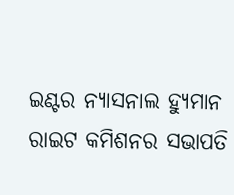ଇଣ୍ଟର ନ୍ୟାସନାଲ ହ୍ୟୁମାନ ରାଇଟ କମିଶନର ସଭାପତି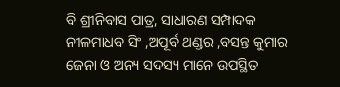ବି ଶ୍ରୀନିବାସ ପାତ୍ର, ସାଧାରଣ ସମ୍ପାଦକ ନୀଳମାଧବ ସିଂ ,ଅପୂର୍ବ ଥଣ୍ଡର ,ବସନ୍ତ କୁମାର ଜେନା ଓ ଅନ୍ୟ ସଦସ୍ୟ ମାନେ ଉପସ୍ଥିତ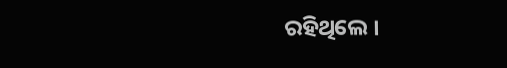ରହିଥିଲେ ।